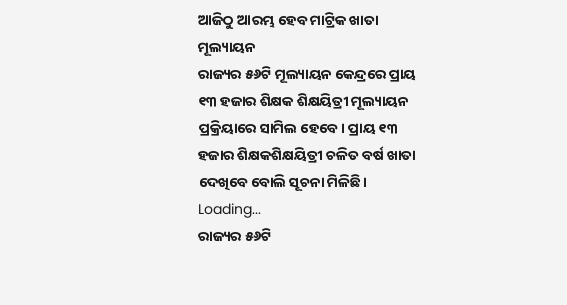ଆଜିଠୁ ଆରମ୍ଭ ହେବ ମାଟ୍ରିକ ଖାତା ମୂଲ୍ୟାୟନ
ରାଜ୍ୟର ୫୬ଟି ମୂଲ୍ୟାୟନ କେନ୍ଦ୍ରରେ ପ୍ରାୟ ୧୩ ହଜାର ଶିକ୍ଷକ ଶିକ୍ଷୟିତ୍ରୀ ମୂଲ୍ୟାୟନ ପ୍ରକ୍ରିୟାରେ ସାମିଲ ହେବେ। ପ୍ରାୟ ୧୩ ହଜାର ଶିକ୍ଷକଶିକ୍ଷୟିତ୍ରୀ ଚଳିତ ବର୍ଷ ଖାତା ଦେଖିବେ ବୋଲି ସୂଚନା ମିଳିଛି।
Loading...
ରାଜ୍ୟର ୫୬ଟି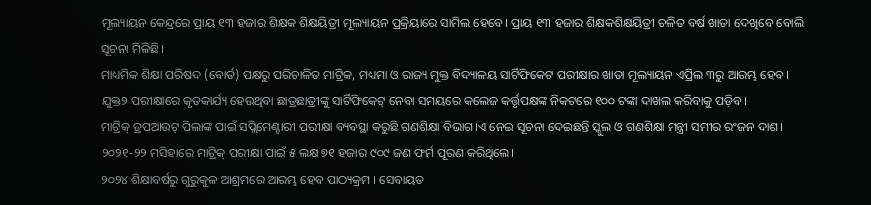ମୂଲ୍ୟାୟନ କେନ୍ଦ୍ରରେ ପ୍ରାୟ ୧୩ ହଜାର ଶିକ୍ଷକ ଶିକ୍ଷୟିତ୍ରୀ ମୂଲ୍ୟାୟନ ପ୍ରକ୍ରିୟାରେ ସାମିଲ ହେବେ। ପ୍ରାୟ ୧୩ ହଜାର ଶିକ୍ଷକଶିକ୍ଷୟିତ୍ରୀ ଚଳିତ ବର୍ଷ ଖାତା ଦେଖିବେ ବୋଲି ସୂଚନା ମିଳିଛି।
ମାଧ୍ୟମିକ ଶିକ୍ଷା ପରିଷଦ (ବୋର୍ଡ) ପକ୍ଷରୁ ପରିଚାଳିତ ମାଟ୍ରିକ, ମଧ୍ୟମା ଓ ରାଜ୍ୟ ମୁକ୍ତ ବିଦ୍ୟାଳୟ ସାର୍ଟିଫିକେଟ ପରୀକ୍ଷାର ଖାତା ମୂଲ୍ୟାୟନ ଏପ୍ରିଲ ୩ରୁ ଆରମ୍ଭ ହେବ।
ଯୁକ୍ତ୨ ପରୀକ୍ଷାରେ କୃତକାର୍ଯ୍ୟ ହେଉଥିବା ଛାତ୍ରଛାତ୍ରୀଙ୍କୁ ସାର୍ଟିଫିକେଟ୍ ନେବା ସମୟରେ କଲେଜ କର୍ତ୍ତୃପକ୍ଷଙ୍କ ନିକଟରେ ୧୦୦ ଟଙ୍କା ଦାଖଲ କରିବାକୁ ପଡ଼ିବ।
ମାଟ୍ରିକ୍ ଡ୍ରପଆଉଟ୍ ପିଲାଙ୍କ ପାଇଁ ସପ୍ଲିମେଣ୍ଟାରୀ ପରୀକ୍ଷା ବ୍ୟବସ୍ଥା କରୁଛି ଗଣଶିକ୍ଷା ବିଭାଗ।ଏ ନେଇ ସୂଚନା ଦେଇଛନ୍ତି ସ୍କୁଲ ଓ ଗଣଶିକ୍ଷା ମନ୍ତ୍ରୀ ସମୀର ରଂଜନ ଦାଶ। ୨୦୨୧-୨୨ ମସିହାରେ ମାଟ୍ରିକ୍ ପରୀକ୍ଷା ପାଇଁ ୫ ଲକ୍ଷ ୭୧ ହଜାର ୯୦୯ ଜଣ ଫର୍ମ ପୂରଣ କରିଥିଲେ।
୨୦୨୪ ଶିକ୍ଷାବର୍ଷରୁ ଗୁରୁକୁଳ ଆଶ୍ରମରେ ଆରମ୍ଭ ହେବ ପାଠ୍ୟକ୍ରମ । ସେବାୟତ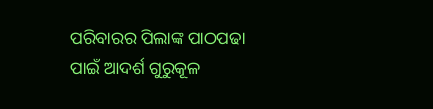ପରିବାରର ପିଲାଙ୍କ ପାଠପଢା ପାଇଁ ଆଦର୍ଶ ଗୁରୁକୂଳ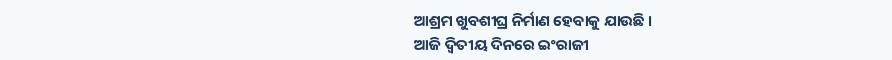ଆଶ୍ରମ ଖୁବଶୀଘ୍ର ନିର୍ମାଣ ହେବାକୁ ଯାଉଛି ।
ଆଜି ଦ୍ଵିତୀୟ ଦିନରେ ଇଂରାଜୀ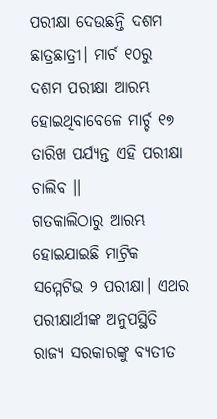ପରୀକ୍ଷା ଦେଉଛନ୍ତି ଦଶମ ଛାତ୍ରଛାତ୍ରୀ। ମାର୍ଚ ୧୦ରୁ ଦଶମ ପରୀକ୍ଷା ଆରମ୍ଭ ହୋଇଥିବାବେଳେ ମାର୍ଚ୍ଚ ୧୭ ତାରିଖ ପର୍ଯ୍ୟନ୍ତ ଏହି ପରୀକ୍ଷା ଚାଲିବ ।।
ଗତକାଲିଠାରୁ ଆରମ୍ଭ ହୋଇଯାଇଛି ମାଟ୍ରିକ ସମ୍ମେଟିଭ ୨ ପରୀକ୍ଷା। ଏଥର ପରୀକ୍ଷାର୍ଥୀଙ୍କ ଅନୁପସ୍ଥିତି ରାଜ୍ୟ ସରକାରଙ୍କୁ ବ୍ଯତୀତ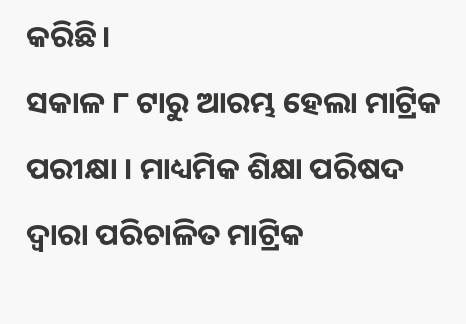କରିଛି।
ସକାଳ ୮ ଟାରୁ ଆରମ୍ଭ ହେଲା ମାଟ୍ରିକ ପରୀକ୍ଷା । ମାଧ୍ୟମିକ ଶିକ୍ଷା ପରିଷଦ ଦ୍ବାରା ପରିଚାଳିତ ମାଟ୍ରିକ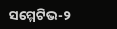ସମ୍ମେଟିଭ-୨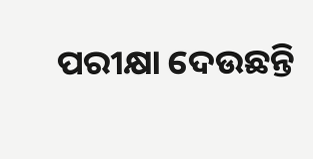ପରୀକ୍ଷା ଦେଉଛନ୍ତି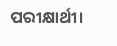ପରୀକ୍ଷାର୍ଥୀ।